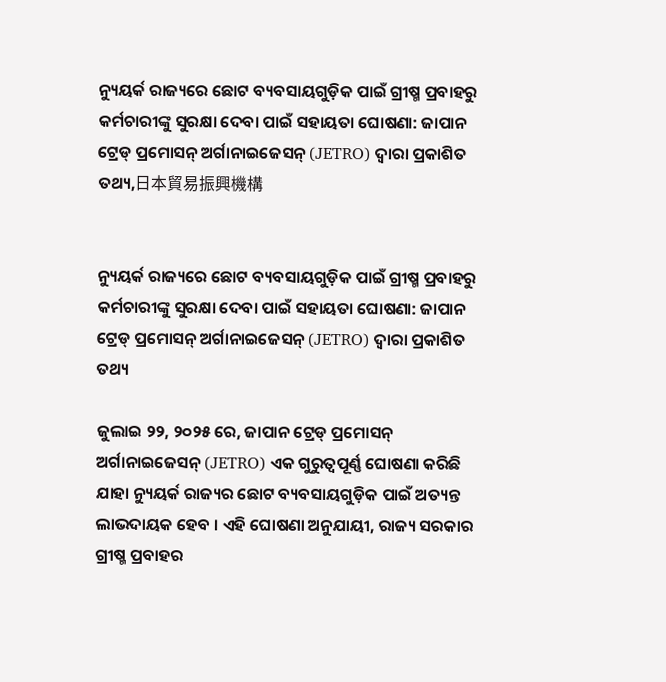ନ୍ୟୁୟର୍କ ରାଜ୍ୟରେ ଛୋଟ ବ୍ୟବସାୟଗୁଡ଼ିକ ପାଇଁ ଗ୍ରୀଷ୍ମ ପ୍ରବାହରୁ କର୍ମଚାରୀଙ୍କୁ ସୁରକ୍ଷା ଦେବା ପାଇଁ ସହାୟତା ଘୋଷଣା: ଜାପାନ ଟ୍ରେଡ୍ ପ୍ରମୋସନ୍ ଅର୍ଗାନାଇଜେସନ୍ (JETRO) ଦ୍ୱାରା ପ୍ରକାଶିତ ତଥ୍ୟ,日本貿易振興機構


ନ୍ୟୁୟର୍କ ରାଜ୍ୟରେ ଛୋଟ ବ୍ୟବସାୟଗୁଡ଼ିକ ପାଇଁ ଗ୍ରୀଷ୍ମ ପ୍ରବାହରୁ କର୍ମଚାରୀଙ୍କୁ ସୁରକ୍ଷା ଦେବା ପାଇଁ ସହାୟତା ଘୋଷଣା: ଜାପାନ ଟ୍ରେଡ୍ ପ୍ରମୋସନ୍ ଅର୍ଗାନାଇଜେସନ୍ (JETRO) ଦ୍ୱାରା ପ୍ରକାଶିତ ତଥ୍ୟ

ଜୁଲାଇ ୨୨, ୨୦୨୫ ରେ, ଜାପାନ ଟ୍ରେଡ୍ ପ୍ରମୋସନ୍ ଅର୍ଗାନାଇଜେସନ୍ (JETRO) ଏକ ଗୁରୁତ୍ୱପୂର୍ଣ୍ଣ ଘୋଷଣା କରିଛି ଯାହା ନ୍ୟୁୟର୍କ ରାଜ୍ୟର ଛୋଟ ବ୍ୟବସାୟଗୁଡ଼ିକ ପାଇଁ ଅତ୍ୟନ୍ତ ଲାଭଦାୟକ ହେବ । ଏହି ଘୋଷଣା ଅନୁଯାୟୀ, ରାଜ୍ୟ ସରକାର ଗ୍ରୀଷ୍ମ ପ୍ରବାହର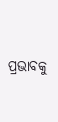ପ୍ରଭାବକୁ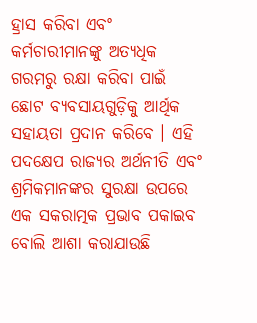ହ୍ରାସ କରିବା ଏବଂ କର୍ମଚାରୀମାନଙ୍କୁ ଅତ୍ୟଧିକ ଗରମରୁ ରକ୍ଷା କରିବା ପାଇଁ ଛୋଟ ବ୍ୟବସାୟଗୁଡ଼ିକୁ ଆର୍ଥିକ ସହାୟତା ପ୍ରଦାନ କରିବେ । ଏହି ପଦକ୍ଷେପ ରାଜ୍ୟର ଅର୍ଥନୀତି ଏବଂ ଶ୍ରମିକମାନଙ୍କର ସୁରକ୍ଷା ଉପରେ ଏକ ସକରାତ୍ମକ ପ୍ରଭାବ ପକାଇବ ବୋଲି ଆଶା କରାଯାଉଛି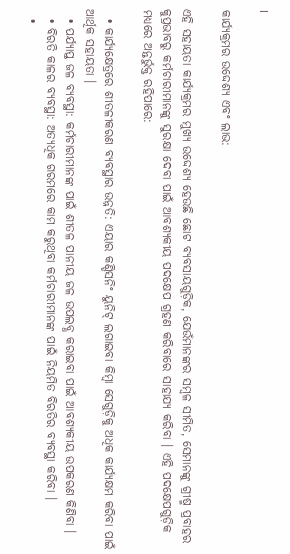।

କାର୍ଯ୍ୟକ୍ରମର ଉଦ୍ଦେଶ୍ୟ ଏବଂ ଲାଭ:

ଏହି ସହାୟତା କାର୍ଯ୍ୟକ୍ରମର ମୁଖ୍ୟ ଉଦ୍ଦେଶ୍ୟ ହେଉଛି ଛୋଟ ବ୍ୟବସାୟଗୁଡ଼ିକ, ଯେଉଁମାନଙ୍କର ସମ୍ବଳ ସୀମିତ, ସେମାନଙ୍କୁ ଗ୍ରୀଷ୍ମ ପ୍ରବାହର କୁପ୍ରଭାବରୁ କର୍ମଚାରୀମାନଙ୍କୁ ସୁରକ୍ଷା ଦେବା ପାଇଁ ଆବଶ୍ୟକୀୟ ପଦକ୍ଷେପ ଗ୍ରହଣ କରିବାରେ ସାହାଯ୍ୟ କରିବା । ଏହି ପଦକ୍ଷେପଗୁଡ଼ିକ ମଧ୍ୟରେ ଅନ୍ତର୍ଭୁକ୍ତ ରହିପାରେ:

  • କାର୍ଯ୍ୟକ୍ଷେତ୍ରରେ ଶୀତଳୀକରଣ ବ୍ୟବସ୍ଥାର ଉନ୍ନତି: ଏୟାର କଣ୍ଡିସନିଂ ୟୁନିଟ୍ ଲଗାଇବା କିମ୍ବା ସେଗୁଡ଼ିକୁ ଅଧିକ କାର୍ଯ୍ୟକ୍ଷମ କରିବା ପାଇଁ ଆର୍ଥିକ ସହାୟତା ।
  • ପର୍ଯ୍ୟାପ୍ତ ଜଳ ବ୍ୟବସ୍ଥା: କର୍ମଚାରୀମାନଙ୍କ ପାଇଁ ଶୀତଳ ପାନୀୟ ଜଳ ଉପଲବ୍ଧ କରାଇବା ପାଇଁ ଆବଶ୍ୟକୀୟ ଉପକରଣ କିଣିବା ।
  • ବିରତି କାଳର ବ୍ୟବସ୍ଥା: ଅତ୍ୟଧିକ ଗରମରେ କାମ କରୁଥିବା କର୍ମଚାରୀମାନଙ୍କ ପାଇଁ ନିୟମିତ ବିରତିର ବ୍ୟବସ୍ଥା କରିବା ।
  •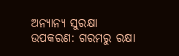ଅନ୍ୟାନ୍ୟ ସୁରକ୍ଷା ଉପକରଣ: ଗରମରୁ ରକ୍ଷା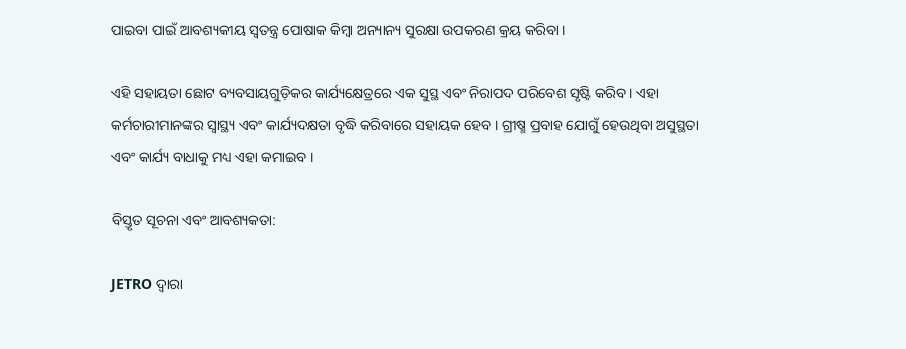ପାଇବା ପାଇଁ ଆବଶ୍ୟକୀୟ ସ୍ୱତନ୍ତ୍ର ପୋଷାକ କିମ୍ବା ଅନ୍ୟାନ୍ୟ ସୁରକ୍ଷା ଉପକରଣ କ୍ରୟ କରିବା ।

ଏହି ସହାୟତା ଛୋଟ ବ୍ୟବସାୟଗୁଡ଼ିକର କାର୍ଯ୍ୟକ୍ଷେତ୍ରରେ ଏକ ସୁସ୍ଥ ଏବଂ ନିରାପଦ ପରିବେଶ ସୃଷ୍ଟି କରିବ । ଏହା କର୍ମଚାରୀମାନଙ୍କର ସ୍ୱାସ୍ଥ୍ୟ ଏବଂ କାର୍ଯ୍ୟଦକ୍ଷତା ବୃଦ୍ଧି କରିବାରେ ସହାୟକ ହେବ । ଗ୍ରୀଷ୍ମ ପ୍ରବାହ ଯୋଗୁଁ ହେଉଥିବା ଅସୁସ୍ଥତା ଏବଂ କାର୍ଯ୍ୟ ବାଧାକୁ ମଧ୍ୟ ଏହା କମାଇବ ।

ବିସ୍ତୃତ ସୂଚନା ଏବଂ ଆବଶ୍ୟକତା:

JETRO ଦ୍ୱାରା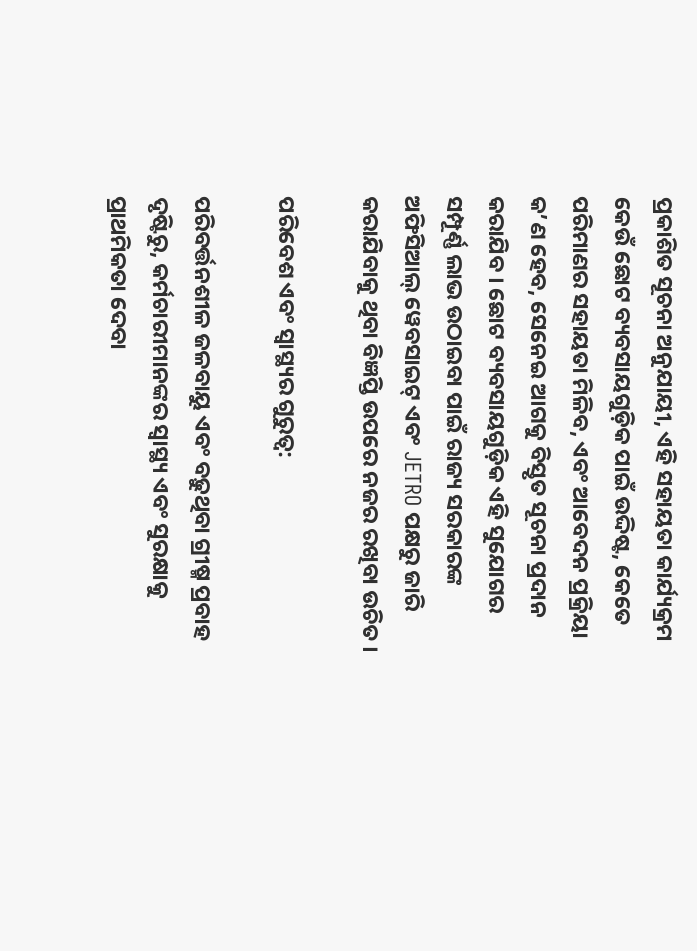ପ୍ରକାଶିତ ସୂଚନା ଅନୁଯାୟୀ, ଏହି ସହାୟତା କାର୍ଯ୍ୟକ୍ରମ କେଉଁ ଛୋଟ ବ୍ୟବସାୟଗୁଡ଼ିକ ପାଇଁ ଉଦ୍ଦିଷ୍ଟ, କେତେ ପରିମାଣର ସହାୟତା ମିଳିବ, ଏବଂ ଆବେଦନ ପ୍ରକ୍ରିୟା କ’ଣ ହେବ, ସେନେଇ ଆଗକୁ ବିସ୍ତୃତ ସୂଚନା ପ୍ରଦାନ କରାଯିବ । ଛୋଟ ବ୍ୟବସାୟଗୁଡ଼ିକ ଏହି ସୁଯୋଗର ସମ୍ପୂର୍ଣ୍ଣ ଲାଭ ଉଠାଇବା ପାଇଁ ରାଜ୍ୟ ସରକାରଙ୍କ ଅଫିସିଆଲ୍ ୱେବସାଇଟ୍ ଏବଂ JETRO ପକ୍ଷରୁ ଜାରି କରାଯିବାକୁ ଥିବା ବିଜ୍ଞପ୍ତି ଉପରେ ନଜର ରଖିବା ଉଚିତ ।

ପରିବେଶ ଏବଂ ସ୍ୱାସ୍ଥ୍ୟର ଗୁରୁତ୍ୱ:

ପରିବର୍ତ୍ତନଶୀଳ ଜଳବାୟୁ ଏବଂ ବଢ଼ୁଥିବା ଗ୍ରୀଷ୍ମ ପ୍ରବାହ ଦୃଷ୍ଟିରୁ, କର୍ମଚାରୀମାନଙ୍କର ସ୍ୱାସ୍ଥ୍ୟ ଏବଂ ସୁରକ୍ଷାକୁ ପ୍ରାଥମିକତା ଦେବା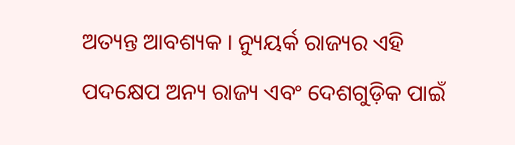ଅତ୍ୟନ୍ତ ଆବଶ୍ୟକ । ନ୍ୟୁୟର୍କ ରାଜ୍ୟର ଏହି ପଦକ୍ଷେପ ଅନ୍ୟ ରାଜ୍ୟ ଏବଂ ଦେଶଗୁଡ଼ିକ ପାଇଁ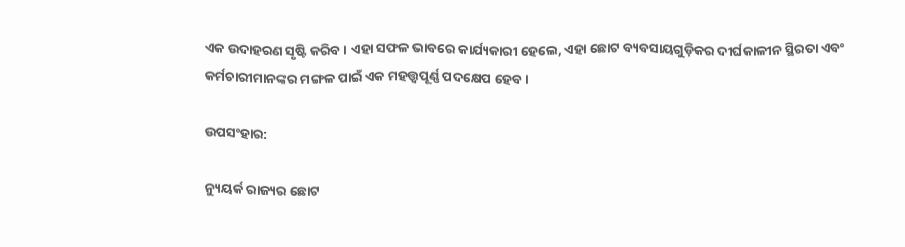ଏକ ଉଦାହରଣ ସୃଷ୍ଟି କରିବ । ଏହା ସଫଳ ଭାବରେ କାର୍ଯ୍ୟକାରୀ ହେଲେ, ଏହା ଛୋଟ ବ୍ୟବସାୟଗୁଡ଼ିକର ଦୀର୍ଘକାଳୀନ ସ୍ଥିରତା ଏବଂ କର୍ମଚାରୀମାନଙ୍କର ମଙ୍ଗଳ ପାଇଁ ଏକ ମହତ୍ତ୍ୱପୂର୍ଣ୍ଣ ପଦକ୍ଷେପ ହେବ ।

ଉପସଂହାର:

ନ୍ୟୁୟର୍କ ରାଜ୍ୟର ଛୋଟ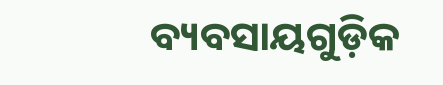ବ୍ୟବସାୟଗୁଡ଼ିକ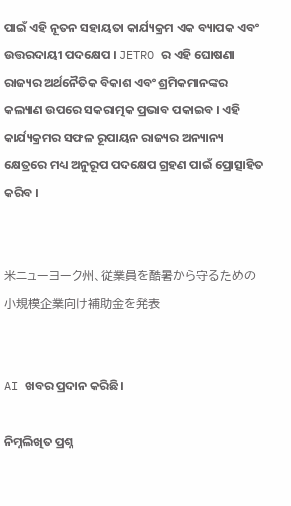ପାଇଁ ଏହି ନୂତନ ସହାୟତା କାର୍ଯ୍ୟକ୍ରମ ଏକ ବ୍ୟାପକ ଏବଂ ଉତ୍ତରଦାୟୀ ପଦକ୍ଷେପ । JETRO ର ଏହି ଘୋଷଣା ରାଜ୍ୟର ଅର୍ଥନୈତିକ ବିକାଶ ଏବଂ ଶ୍ରମିକମାନଙ୍କର କଲ୍ୟାଣ ଉପରେ ସକରାତ୍ମକ ପ୍ରଭାବ ପକାଇବ । ଏହି କାର୍ଯ୍ୟକ୍ରମର ସଫଳ ରୂପାୟନ ରାଜ୍ୟର ଅନ୍ୟାନ୍ୟ କ୍ଷେତ୍ରରେ ମଧ୍ୟ ଅନୁରୂପ ପଦକ୍ଷେପ ଗ୍ରହଣ ପାଇଁ ପ୍ରୋତ୍ସାହିତ କରିବ ।


米ニューヨーク州、従業員を酷暑から守るための小規模企業向け補助金を発表


AI ଖବର ପ୍ରଦାନ କରିଛି।

ନିମ୍ନଲିଖିତ ପ୍ରଶ୍ନ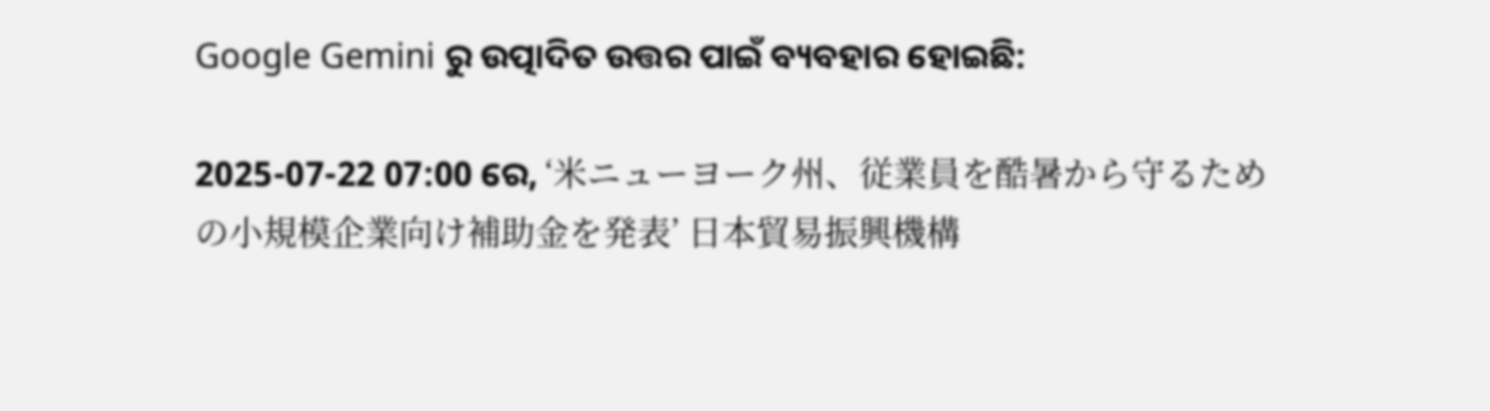Google Gemini ରୁ ଉତ୍ପାଦିତ ଉତ୍ତର ପାଇଁ ବ୍ୟବହାର ହୋଇଛି:

2025-07-22 07:00 ରେ, ‘米ニューヨーク州、従業員を酷暑から守るための小規模企業向け補助金を発表’ 日本貿易振興機構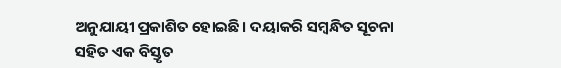ଅନୁଯାୟୀ ପ୍ରକାଶିତ ହୋଇଛି। ଦୟାକରି ସମ୍ବନ୍ଧିତ ସୂଚନା ସହିତ ଏକ ବିସ୍ତୃତ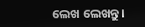ଲେଖ ଲେଖନ୍ତୁ।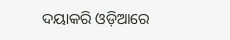ଦୟାକରି ଓଡ଼ିଆରେ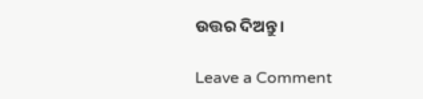ଉତ୍ତର ଦିଅନ୍ତୁ।

Leave a Comment